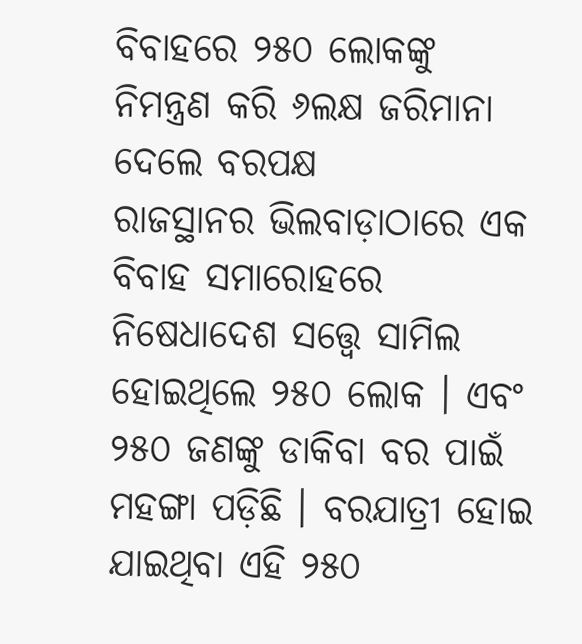ବିବାହରେ ୨୫୦ ଲୋକଙ୍କୁ ନିମନ୍ତ୍ରଣ କରି ୬ଲକ୍ଷ ଜରିମାନା ଦେଲେ ବରପକ୍ଷ
ରାଜସ୍ଥାନର ଭିଲବାଡ଼ାଠାରେ ଏକ ବିବାହ ସମାରୋହରେ ନିଷେଧାଦେଶ ସତ୍ତ୍ୱେ ସାମିଲ ହୋଇଥିଲେ ୨୫୦ ଲୋକ । ଏବଂ ୨୫୦ ଜଣଙ୍କୁ ଡାକିବା ବର ପାଇଁ ମହଙ୍ଗା ପଡ଼ିଛି । ବରଯାତ୍ରୀ ହୋଇ ଯାଇଥିବା ଏହି ୨୫୦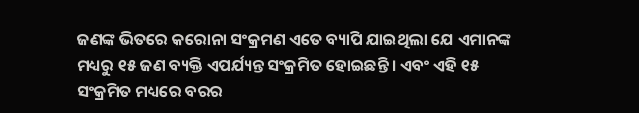ଜଣଙ୍କ ଭିତରେ କରୋନା ସଂକ୍ରମଣ ଏତେ ବ୍ୟାପି ଯାଇଥିଲା ଯେ ଏମାନଙ୍କ ମଧ୍ୟରୁ ୧୫ ଜଣ ବ୍ୟକ୍ତି ଏପର୍ଯ୍ୟନ୍ତ ସଂକ୍ରମିତ ହୋଇଛନ୍ତି । ଏବଂ ଏହି ୧୫ ସଂକ୍ରମିତ ମଧ୍ୟରେ ବରର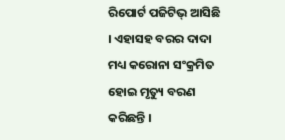ରିପୋର୍ଟ ପଜିଟିଭ୍ ଆସିଛି । ଏହାସହ ବରର ଦାଦା ମଧ୍ୟ କରୋନା ସଂକ୍ରମିତ ହୋଇ ମୃତ୍ୟୁ ବରଣ କରିଛନ୍ତି ।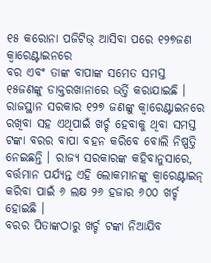୧୫ କରୋନା ପଜିଟିଭ୍ ଆସିବା ପରେ ୧୨୭ଜଣ କ୍ୱାରେଣ୍ଟାଇନରେ
ବର ଏବଂ ତାଙ୍କ ବାପାଙ୍କ ସମେତ ସମସ୍ତ ୧୫ଜଣଙ୍କୁ ଡାକ୍ତରଖାନାରେ ଭର୍ତ୍ତି କରାଯାଇଛି । ରାଜସ୍ଥାନ ସରକାର ୧୨୭ ଜଣଙ୍କୁ କ୍ୱାରେଣ୍ଟାଇନରେ ରଖିବା ସହ ଏଥିପାଇଁ ଖର୍ଚ୍ଚ ହେବାକୁ ଥିବା ସମସ୍ତ ଟଙ୍କା ବରର ବାପା ବହନ କରିବେ ବୋଲି ନିଷ୍ପତ୍ତି ନେଇଛନ୍ତି । ରାଜ୍ୟ ସରକାରଙ୍କ କହିବାନୁସାରେ, ବର୍ତ୍ତମାନ ପର୍ଯ୍ୟନ୍ତ ଏହି ଲୋକମାନଙ୍କୁ କ୍ୱାରେଣ୍ଟାଇନ୍ କରିବା ପାଇଁ ୬ ଲକ୍ଷ ୨୬ ହଜାର ୬୦୦ ଖର୍ଚ୍ଚ ହୋଇଛି ।
ବରର ପିତାଙ୍କଠାରୁ ଖର୍ଚ୍ଚ ଟଙ୍କା ନିଆଯିବ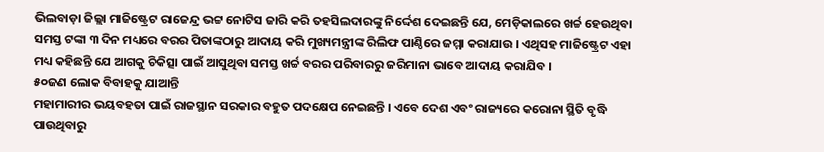ଭିଲବାଡ଼ା ଜିଲ୍ଲା ମାଜିଷ୍ଟ୍ରେଟ ରାଜେନ୍ଦ୍ର ଭଟ୍ଟ ନୋଟିସ ଜାରି କରି ତହସିଲଦାରଙ୍କୁ ନିର୍ଦ୍ଦେଶ ଦେଇଛନ୍ତି ଯେ, ମେଡ଼ିକାଲରେ ଖର୍ଚ୍ଚ ହେଉଥିବା ସମସ୍ତ ଟଙ୍କା ୩ ଦିନ ମଧ୍ୟରେ ବରର ପିତାଙ୍କଠାରୁ ଆଦାୟ କରି ମୁଖ୍ୟମନ୍ତ୍ରୀଙ୍କ ରିଲିଫ ପାଣ୍ଠିରେ ଜମ୍ମା କରାଯାଉ । ଏଥିସହ ମାଜିଷ୍ଟ୍ରେଟ ଏହା ମଧ୍ୟ କହିଛନ୍ତି ଯେ ଆଗକୁ ଚିକିତ୍ସା ପାଇଁ ଆସୁଥିବା ସମସ୍ତ ଖର୍ଚ୍ଚ ବରର ପରିବାରରୁ ଜରିମାନା ଭାବେ ଆଦାୟ କରାଯିବ ।
୫୦ଜଣ ଲୋକ ବିବାହକୁ ଯାଆନ୍ତି
ମହାମାରୀର ଭୟବହତା ପାଇଁ ରାଜସ୍ଥାନ ସରକାର ବହୁତ ପଦକ୍ଷେପ ନେଇଛନ୍ତି । ଏବେ ଦେଶ ଏବଂ ରାଜ୍ୟରେ କରୋନା ସ୍ଥିତି ବୃଦ୍ଧି ପାଉଥିବାରୁ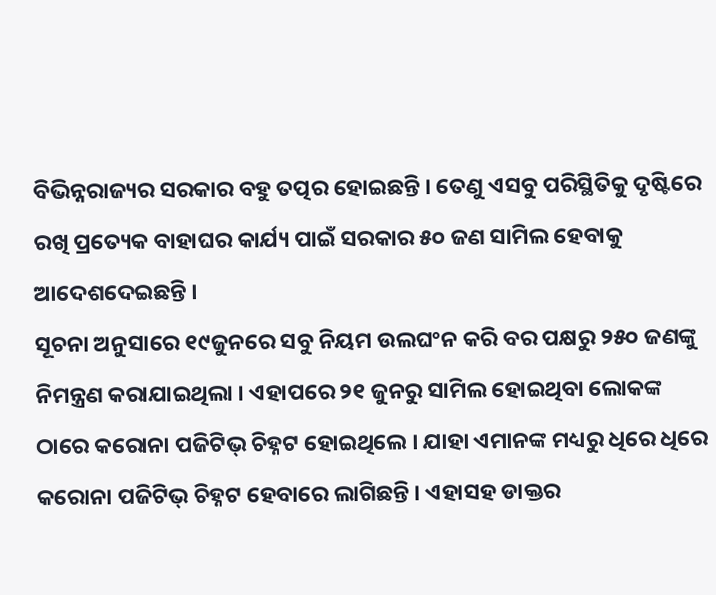ବିଭିନ୍ନରାଜ୍ୟର ସରକାର ବହୁ ତତ୍ପର ହୋଇଛନ୍ତି । ତେଣୁ ଏସବୁ ପରିସ୍ଥିତିକୁ ଦୃଷ୍ଟିରେ ରଖି ପ୍ରତ୍ୟେକ ବାହାଘର କାର୍ଯ୍ୟ ପାଇଁ ସରକାର ୫୦ ଜଣ ସାମିଲ ହେବାକୁ ଆଦେଶଦେଇଛନ୍ତି ।
ସୂଚନା ଅନୁସାରେ ୧୯ଜୁନରେ ସବୁ ନିୟମ ଉଲଘଂନ କରି ବର ପକ୍ଷରୁ ୨୫୦ ଜଣଙ୍କୁ ନିମନ୍ତ୍ରଣ କରାଯାଇଥିଲା । ଏହାପରେ ୨୧ ଜୁନରୁ ସାମିଲ ହୋଇଥିବା ଲୋକଙ୍କ ଠାରେ କରୋନା ପଜିଟିଭ୍ ଚିହ୍ନଟ ହୋଇଥିଲେ । ଯାହା ଏମାନଙ୍କ ମଧ୍ୟରୁ ଧିରେ ଧିରେ କରୋନା ପଜିଟିଭ୍ ଚିହ୍ନଟ ହେବାରେ ଲାଗିଛନ୍ତି । ଏହାସହ ଡାକ୍ତର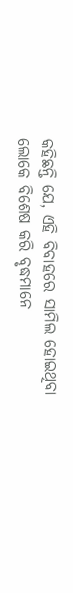କହିଛନ୍ତି ଯେ, ଏହି ବିବାହରେ ସାମିଲ ହୋଇଥିବା ଲୋକେ ବିଶେଷ କରି ବୃଦ୍ଧମାନେ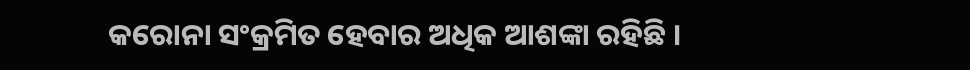କରୋନା ସଂକ୍ରମିତ ହେବାର ଅଧିକ ଆଶଙ୍କା ରହିଛି ।